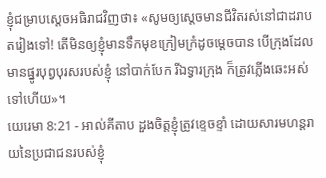ខ្ញុំជម្រាបស្តេចអធិរាជវិញថា៖ «សូមឲ្យស្តេចមានជីវិតរស់នៅជាដរាបតរៀងទៅ! តើមិនឲ្យខ្ញុំមានទឹកមុខក្រៀមក្រំដូចម្ដេចបាន បើក្រុងដែលមានផ្នូរបុព្វបុរសរបស់ខ្ញុំ នៅបាក់បែក រីឯទ្វារក្រុង ក៏ត្រូវភ្លើងឆេះអស់ទៅហើយ»។
យេរេមា 8:21 - អាល់គីតាប ដួងចិត្តខ្ញុំត្រូវខ្ទេចខ្ទាំ ដោយសារមហន្តរាយនៃប្រជាជនរបស់ខ្ញុំ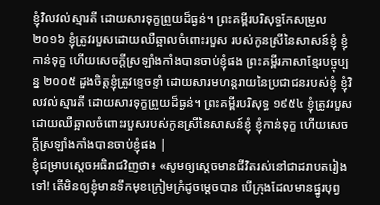ខ្ញុំវិលវល់ស្មារតី ដោយសារទុក្ខព្រួយដ៏ធ្ងន់។ ព្រះគម្ពីរបរិសុទ្ធកែសម្រួល ២០១៦ ខ្ញុំត្រូវរបួសដោយឈឺឆ្អាលចំពោះរបួស របស់កូនស្រីនៃសាសន៍ខ្ញុំ ខ្ញុំកាន់ទុក្ខ ហើយសេចក្ដីស្រឡាំងកាំងបានចាប់ខ្ញុំផង ព្រះគម្ពីរភាសាខ្មែរបច្ចុប្បន្ន ២០០៥ ដួងចិត្តខ្ញុំត្រូវខ្ទេចខ្ទាំ ដោយសារមហន្តរាយនៃប្រជាជនរបស់ខ្ញុំ ខ្ញុំវិលវល់ស្មារតី ដោយសារទុក្ខព្រួយដ៏ធ្ងន់។ ព្រះគម្ពីរបរិសុទ្ធ ១៩៥៤ ខ្ញុំត្រូវរបួសដោយឈឺឆ្អាលចំពោះរបួសរបស់កូនស្រីនៃសាសន៍ខ្ញុំ ខ្ញុំកាន់ទុក្ខ ហើយសេចក្ដីស្រឡាំងកាំងបានចាប់ខ្ញុំផង |
ខ្ញុំជម្រាបស្តេចអធិរាជវិញថា៖ «សូមឲ្យស្តេចមានជីវិតរស់នៅជាដរាបតរៀងទៅ! តើមិនឲ្យខ្ញុំមានទឹកមុខក្រៀមក្រំដូចម្ដេចបាន បើក្រុងដែលមានផ្នូរបុព្វ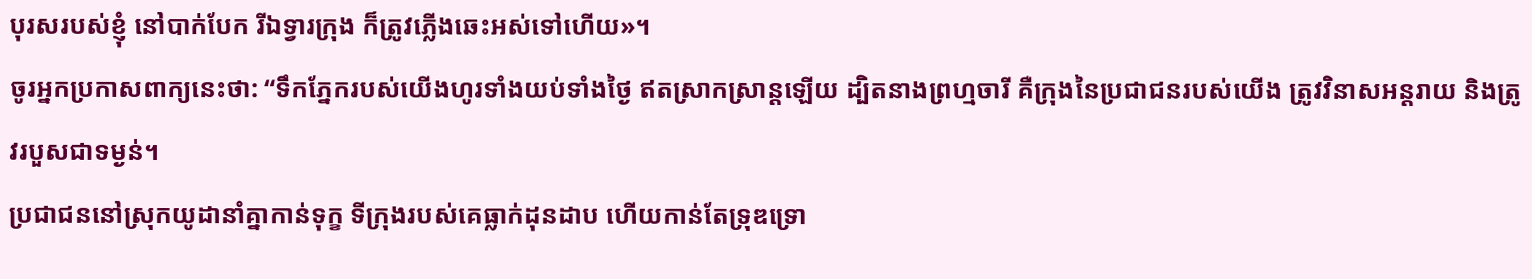បុរសរបស់ខ្ញុំ នៅបាក់បែក រីឯទ្វារក្រុង ក៏ត្រូវភ្លើងឆេះអស់ទៅហើយ»។
ចូរអ្នកប្រកាសពាក្យនេះថា: “ទឹកភ្នែករបស់យើងហូរទាំងយប់ទាំងថ្ងៃ ឥតស្រាកស្រាន្តឡើយ ដ្បិតនាងព្រហ្មចារី គឺក្រុងនៃប្រជាជនរបស់យើង ត្រូវវិនាសអន្តរាយ និងត្រូវរបួសជាទម្ងន់។
ប្រជាជននៅស្រុកយូដានាំគ្នាកាន់ទុក្ខ ទីក្រុងរបស់គេធ្លាក់ដុនដាប ហើយកាន់តែទ្រុឌទ្រោ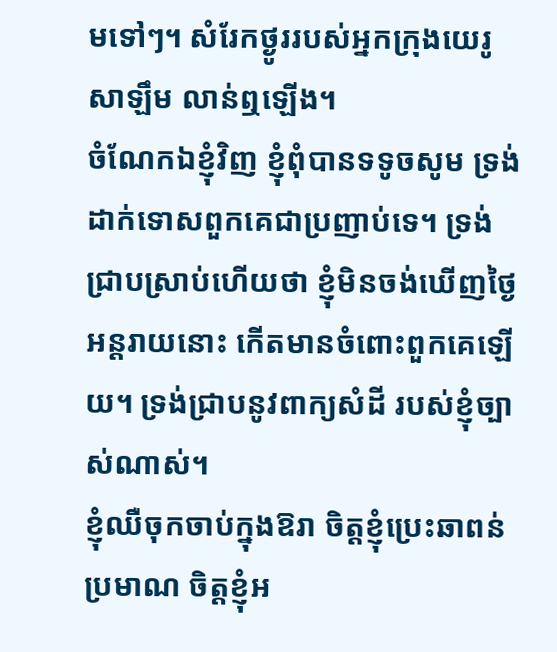មទៅៗ។ សំរែកថ្ងូររបស់អ្នកក្រុងយេរូសាឡឹម លាន់ឮឡើង។
ចំណែកឯខ្ញុំវិញ ខ្ញុំពុំបានទទូចសូម ទ្រង់ដាក់ទោសពួកគេជាប្រញាប់ទេ។ ទ្រង់ជ្រាបស្រាប់ហើយថា ខ្ញុំមិនចង់ឃើញថ្ងៃអន្តរាយនោះ កើតមានចំពោះពួកគេឡើយ។ ទ្រង់ជ្រាបនូវពាក្យសំដី របស់ខ្ញុំច្បាស់ណាស់។
ខ្ញុំឈឺចុកចាប់ក្នុងឱរា ចិត្តខ្ញុំប្រេះឆាពន់ប្រមាណ ចិត្តខ្ញុំអ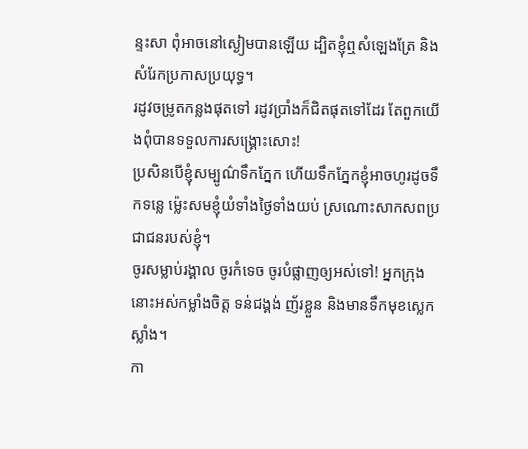ន្ទះសា ពុំអាចនៅស្ងៀមបានឡើយ ដ្បិតខ្ញុំឮសំឡេងត្រែ និងសំរែកប្រកាសប្រយុទ្ធ។
រដូវចម្រូតកន្លងផុតទៅ រដូវប្រាំងក៏ជិតផុតទៅដែរ តែពួកយើងពុំបានទទួលការសង្គ្រោះសោះ!
ប្រសិនបើខ្ញុំសម្បូណ៌ទឹកភ្នែក ហើយទឹកភ្នែកខ្ញុំអាចហូរដូចទឹកទន្លេ ម៉្លេះសមខ្ញុំយំទាំងថ្ងៃទាំងយប់ ស្រណោះសាកសពប្រជាជនរបស់ខ្ញុំ។
ចូរសម្លាប់រង្គាល ចូរកំទេច ចូរបំផ្លាញឲ្យអស់ទៅ! អ្នកក្រុងនោះអស់កម្លាំងចិត្ត ទន់ជង្គង់ ញ័រខ្លួន និងមានទឹកមុខស្លេកស្លាំង។
កា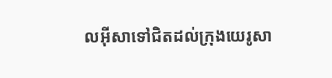លអ៊ីសាទៅជិតដល់ក្រុងយេរូសា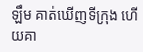ឡឹម គាត់ឃើញទីក្រុង ហើយគា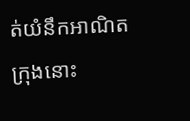ត់យំនឹកអាណិតក្រុងនោះ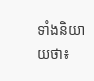ទាំងនិយាយថា៖